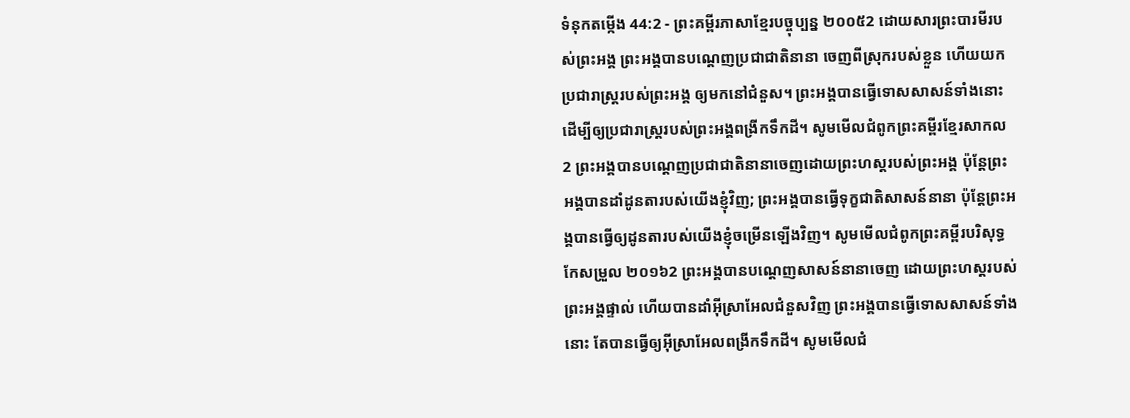ទំនុកតម្កើង 44:2 - ព្រះគម្ពីរភាសាខ្មែរបច្ចុប្បន្ន ២០០៥2 ដោយសារព្រះបារមីរបស់ព្រះអង្គ ព្រះអង្គបានបណ្ដេញប្រជាជាតិនានា ចេញពីស្រុករបស់ខ្លួន ហើយយកប្រជារាស្ត្ររបស់ព្រះអង្គ ឲ្យមកនៅជំនួស។ ព្រះអង្គបានធ្វើទោសសាសន៍ទាំងនោះ ដើម្បីឲ្យប្រជារាស្ត្ររបស់ព្រះអង្គពង្រីកទឹកដី។ សូមមើលជំពូកព្រះគម្ពីរខ្មែរសាកល2 ព្រះអង្គបានបណ្ដេញប្រជាជាតិនានាចេញដោយព្រះហស្តរបស់ព្រះអង្គ ប៉ុន្តែព្រះអង្គបានដាំដូនតារបស់យើងខ្ញុំវិញ; ព្រះអង្គបានធ្វើទុក្ខជាតិសាសន៍នានា ប៉ុន្តែព្រះអង្គបានធ្វើឲ្យដូនតារបស់យើងខ្ញុំចម្រើនឡើងវិញ។ សូមមើលជំពូកព្រះគម្ពីរបរិសុទ្ធកែសម្រួល ២០១៦2 ព្រះអង្គបានបណ្តេញសាសន៍នានាចេញ ដោយព្រះហស្តរបស់ព្រះអង្គផ្ទាល់ ហើយបានដាំអ៊ីស្រាអែលជំនួសវិញ ព្រះអង្គបានធ្វើទោសសាសន៍ទាំងនោះ តែបានធ្វើឲ្យអ៊ីស្រាអែលពង្រីកទឹកដី។ សូមមើលជំ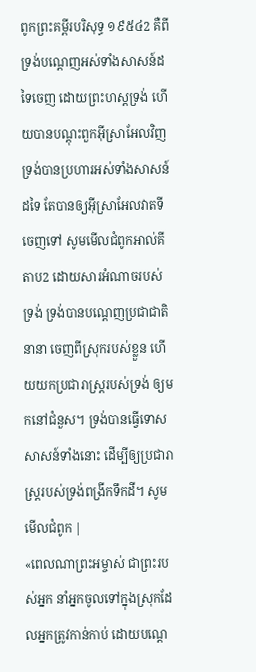ពូកព្រះគម្ពីរបរិសុទ្ធ ១៩៥៤2 គឺពីទ្រង់បណ្តេញអស់ទាំងសាសន៍ដទៃចេញ ដោយព្រះហស្តទ្រង់ ហើយបានបណ្តុះពួកអ៊ីស្រាអែលវិញ ទ្រង់បានប្រហារអស់ទាំងសាសន៍ដទៃ តែបានឲ្យអ៊ីស្រាអែលវាតទីចេញទៅ សូមមើលជំពូកអាល់គីតាប2 ដោយសារអំណាចរបស់ទ្រង់ ទ្រង់បានបណ្ដេញប្រជាជាតិនានា ចេញពីស្រុករបស់ខ្លួន ហើយយកប្រជារាស្ត្ររបស់ទ្រង់ ឲ្យមកនៅជំនួស។ ទ្រង់បានធ្វើទោសសាសន៍ទាំងនោះ ដើម្បីឲ្យប្រជារាស្ត្ររបស់ទ្រង់ពង្រីកទឹកដី។ សូមមើលជំពូក |
«ពេលណាព្រះអម្ចាស់ ជាព្រះរបស់អ្នក នាំអ្នកចូលទៅក្នុងស្រុកដែលអ្នកត្រូវកាន់កាប់ ដោយបណ្ដេ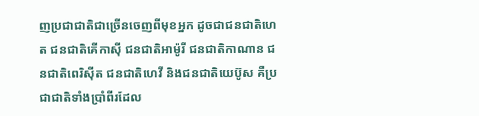ញប្រជាជាតិជាច្រើនចេញពីមុខអ្នក ដូចជាជនជាតិហេត ជនជាតិគើកាស៊ី ជនជាតិអាម៉ូរី ជនជាតិកាណាន ជនជាតិពេរិស៊ីត ជនជាតិហេវី និងជនជាតិយេប៊ូស គឺប្រជាជាតិទាំងប្រាំពីរដែល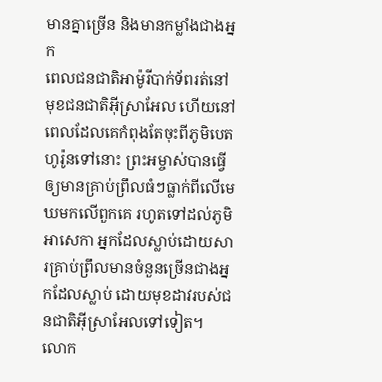មានគ្នាច្រើន និងមានកម្លាំងជាងអ្នក
ពេលជនជាតិអាម៉ូរីបាក់ទ័ពរត់នៅមុខជនជាតិអ៊ីស្រាអែល ហើយនៅពេលដែលគេកំពុងតែចុះពីភូមិបេតហូរ៉ូនទៅនោះ ព្រះអម្ចាស់បានធ្វើឲ្យមានគ្រាប់ព្រឹលធំៗធ្លាក់ពីលើមេឃមកលើពួកគេ រហូតទៅដល់ភូមិអាសេកា អ្នកដែលស្លាប់ដោយសារគ្រាប់ព្រឹលមានចំនួនច្រើនជាងអ្នកដែលស្លាប់ ដោយមុខដាវរបស់ជនជាតិអ៊ីស្រាអែលទៅទៀត។
លោក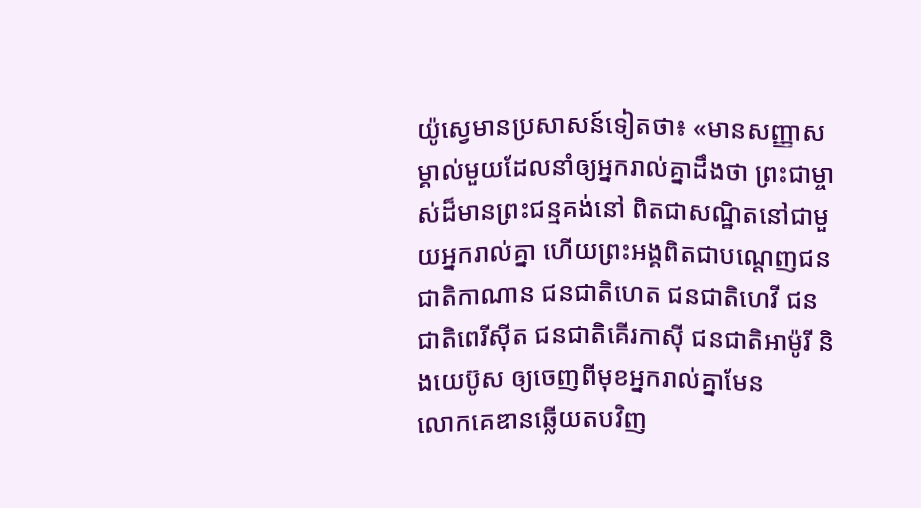យ៉ូស្វេមានប្រសាសន៍ទៀតថា៖ «មានសញ្ញាសម្គាល់មួយដែលនាំឲ្យអ្នករាល់គ្នាដឹងថា ព្រះជាម្ចាស់ដ៏មានព្រះជន្មគង់នៅ ពិតជាសណ្ឋិតនៅជាមួយអ្នករាល់គ្នា ហើយព្រះអង្គពិតជាបណ្ដេញជនជាតិកាណាន ជនជាតិហេត ជនជាតិហេវី ជនជាតិពេរីស៊ីត ជនជាតិគើរកាស៊ី ជនជាតិអាម៉ូរី និងយេប៊ូស ឲ្យចេញពីមុខអ្នករាល់គ្នាមែន
លោកគេឌានឆ្លើយតបវិញ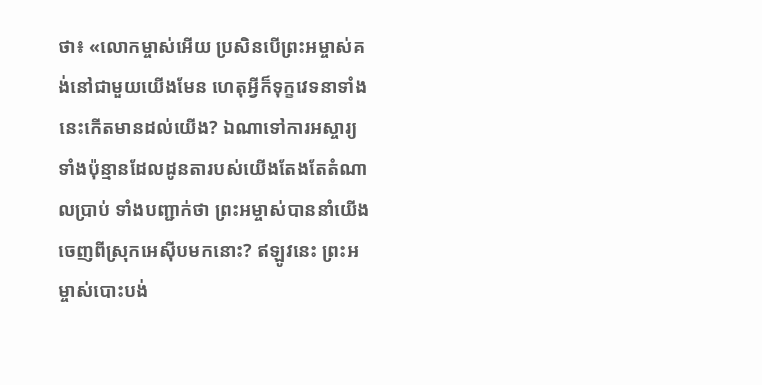ថា៖ «លោកម្ចាស់អើយ ប្រសិនបើព្រះអម្ចាស់គង់នៅជាមួយយើងមែន ហេតុអ្វីក៏ទុក្ខវេទនាទាំងនេះកើតមានដល់យើង? ឯណាទៅការអស្ចារ្យទាំងប៉ុន្មានដែលដូនតារបស់យើងតែងតែតំណាលប្រាប់ ទាំងបញ្ជាក់ថា ព្រះអម្ចាស់បាននាំយើងចេញពីស្រុកអេស៊ីបមកនោះ? ឥឡូវនេះ ព្រះអម្ចាស់បោះបង់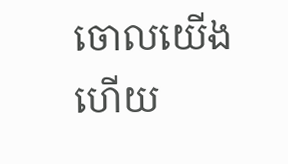ចោលយើងហើយ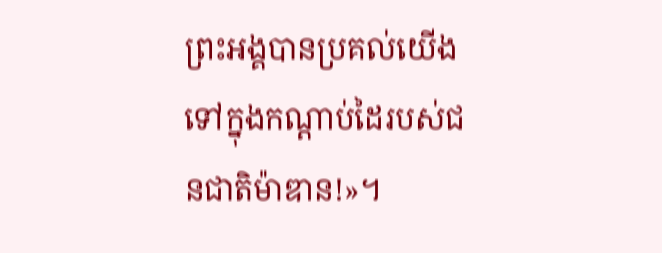ព្រះអង្គបានប្រគល់យើងទៅក្នុងកណ្ដាប់ដៃរបស់ជនជាតិម៉ាឌាន!»។